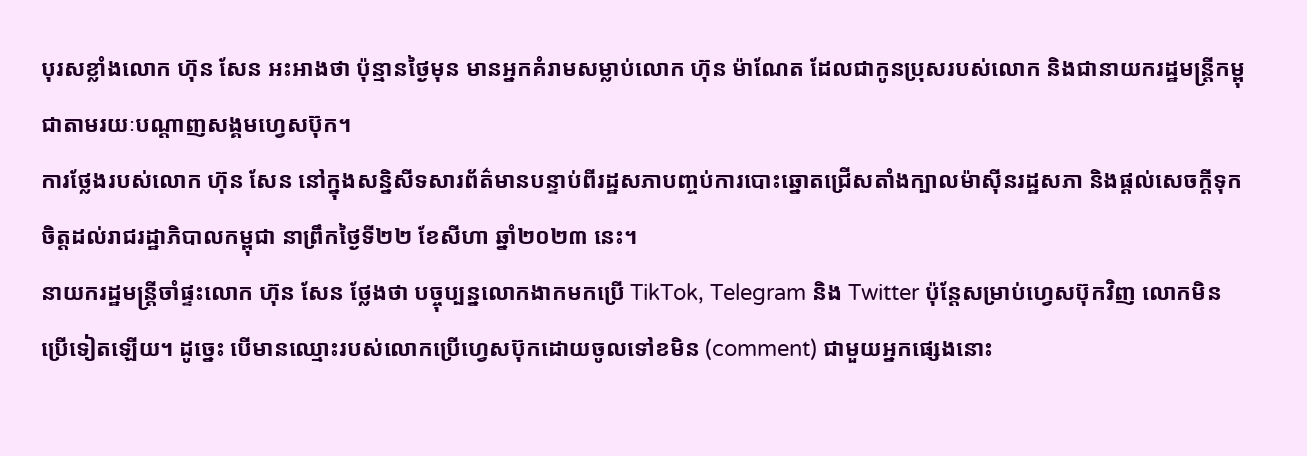បុរសខ្លាំងលោក ហ៊ុន សែន អះអាងថា ប៉ុន្មានថ្ងៃមុន មានអ្នកគំរាមសម្លាប់លោក ហ៊ុន ម៉ាណែត ដែលជាកូនប្រុសរបស់លោក និងជានាយករដ្ឋមន្ត្រីកម្ពុជាតាមរយៈបណ្ដាញសង្គមហ្វេសប៊ុក។
ការថ្លែងរបស់លោក ហ៊ុន សែន នៅក្នុងសន្និសីទសារព័ត៌មានបន្ទាប់ពីរដ្ឋសភាបញ្ចប់ការបោះឆ្នោតជ្រើសតាំងក្បាលម៉ាស៊ីនរដ្ឋសភា និងផ្តល់សេចក្តីទុកចិត្តដល់រាជរដ្ឋាភិបាលកម្ពុជា នាព្រឹកថ្ងៃទី២២ ខែសីហា ឆ្នាំ២០២៣ នេះ។
នាយករដ្ឋមន្ត្រីចាំផ្ទះលោក ហ៊ុន សែន ថ្លែងថា បច្ចុប្បន្នលោកងាកមកប្រើ TikTok, Telegram និង Twitter ប៉ុន្តែសម្រាប់ហ្វេសប៊ុកវិញ លោកមិនប្រើទៀតឡើយ។ ដូច្នេះ បើមានឈ្មោះរបស់លោកប្រើហ្វេសប៊ុកដោយចូលទៅខមិន (comment) ជាមួយអ្នកផ្សេងនោះ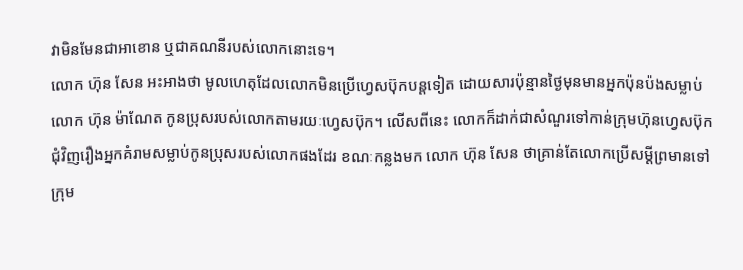វាមិនមែនជាអាខោន ឬជាគណនីរបស់លោកនោះទេ។
លោក ហ៊ុន សែន អះអាងថា មូលហេតុដែលលោកមិនប្រើហ្វេសប៊ុកបន្តទៀត ដោយសារប៉ុន្មានថ្ងៃមុនមានអ្នកប៉ុនប៉ងសម្លាប់លោក ហ៊ុន ម៉ាណែត កូនប្រុសរបស់លោកតាមរយៈហ្វេសប៊ុក។ លើសពីនេះ លោកក៏ដាក់ជាសំណួរទៅកាន់ក្រុមហ៊ុនហ្វេសប៊ុកជុំវិញរឿងអ្នកគំរាមសម្លាប់កូនប្រុសរបស់លោកផងដែរ ខណៈកន្លងមក លោក ហ៊ុន សែន ថាគ្រាន់តែលោកប្រើសម្ដីព្រមានទៅក្រុម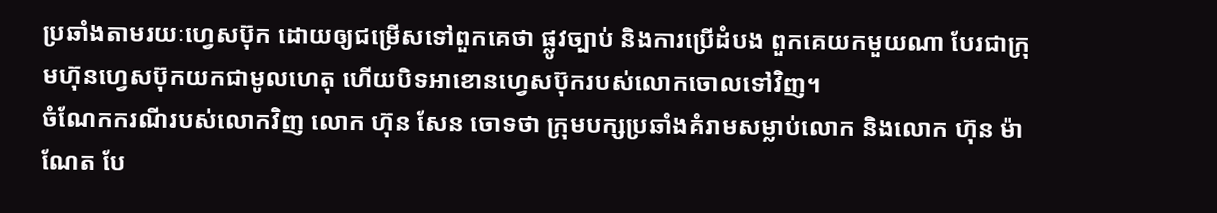ប្រឆាំងតាមរយៈហ្វេសប៊ុក ដោយឲ្យជម្រើសទៅពួកគេថា ផ្លូវច្បាប់ និងការប្រើដំបង ពួកគេយកមួយណា បែរជាក្រុមហ៊ុនហ្វេសប៊ុកយកជាមូលហេតុ ហើយបិទអាខោនហ្វេសប៊ុករបស់លោកចោលទៅវិញ។
ចំណែកករណីរបស់លោកវិញ លោក ហ៊ុន សែន ចោទថា ក្រុមបក្សប្រឆាំងគំរាមសម្លាប់លោក និងលោក ហ៊ុន ម៉ាណែត បែ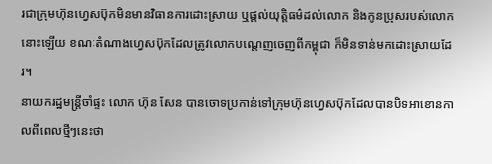រជាក្រុមហ៊ុនហ្វេសប៊ុកមិនមានវិធានការដោះស្រាយ ឬផ្ដល់យុត្តិធម៌ដល់លោក និងកូនប្រុសរបស់លោកនោះឡើយ ខណៈតំណាងហ្វេសប៊ុកដែលត្រូវលោកបណ្ដេញចេញពីកម្ពុជា ក៏មិនទាន់មកដោះស្រាយដែរ។
នាយករដ្ឋមន្ត្រីចាំផ្ទះ លោក ហ៊ុន សែន បានចោទប្រកាន់ទៅក្រុមហ៊ុនហ្វេសប៊ុកដែលបានបិទអាខោនកាលពីពេលថ្មីៗនេះថា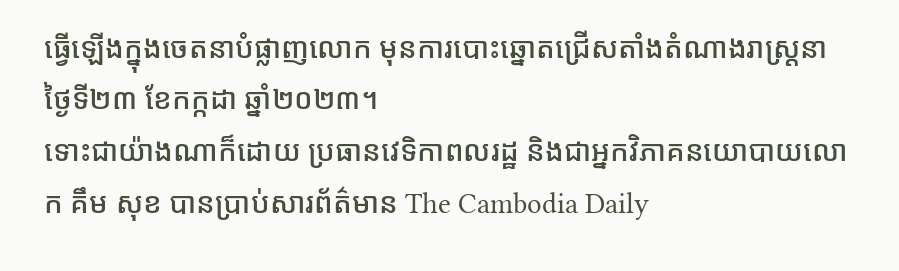ធ្វើឡើងក្នុងចេតនាបំផ្លាញលោក មុនការបោះឆ្នោតជ្រើសតាំងតំណាងរាស្ត្រនាថ្ងៃទី២៣ ខែកក្កដា ឆ្នាំ២០២៣។
ទោះជាយ៉ាងណាក៏ដោយ ប្រធានវេទិកាពលរដ្ឋ និងជាអ្នកវិភាគនយោបាយលោក គឹម សុខ បានប្រាប់សារព័ត៌មាន The Cambodia Daily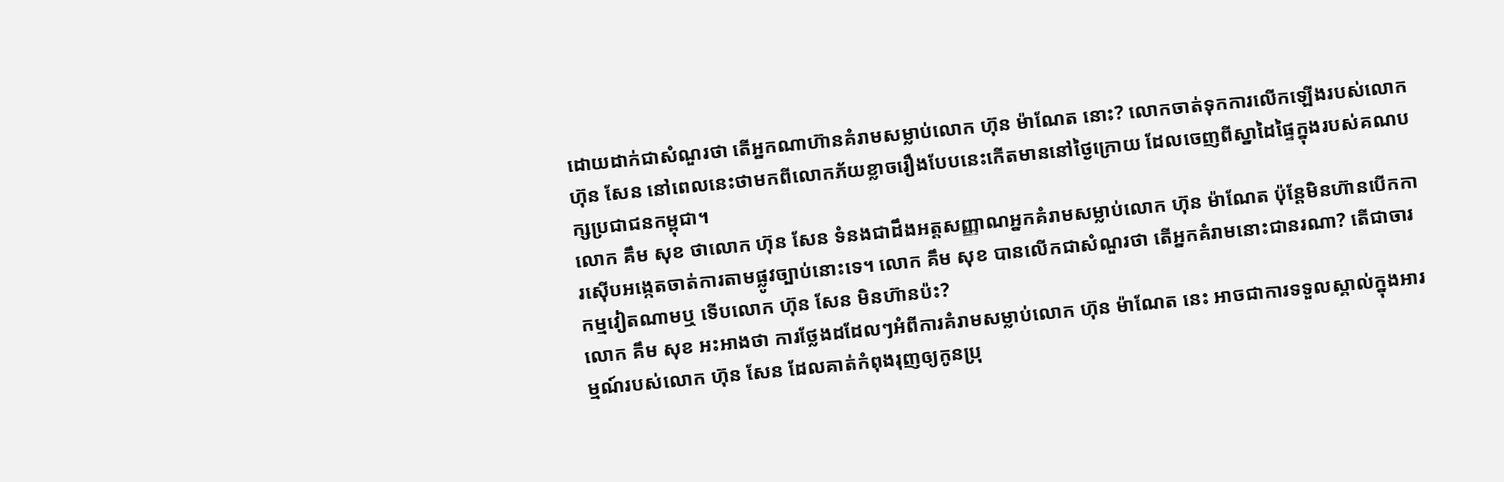ដោយដាក់ជាសំណួរថា តើអ្នកណាហ៊ានគំរាមសម្លាប់លោក ហ៊ុន ម៉ាណែត នោះ? លោកចាត់ទុកការលើកឡើងរបស់លោក ហ៊ុន សែន នៅពេលនេះថាមកពីលោកភ័យខ្លាចរឿងបែបនេះកើតមាននៅថ្ងៃក្រោយ ដែលចេញពីស្នាដៃផ្ទៃក្នុងរបស់គណបក្សប្រជាជនកម្ពុជា។
លោក គឹម សុខ ថាលោក ហ៊ុន សែន ទំនងជាដឹងអត្តសញ្ញាណអ្នកគំរាមសម្លាប់លោក ហ៊ុន ម៉ាណែត ប៉ុន្តែមិនហ៊ានបើកការស៊ើបអង្កេតចាត់ការតាមផ្លូវច្បាប់នោះទេ។ លោក គឹម សុខ បានលើកជាសំណួរថា តើអ្នកគំរាមនោះជានរណា? តើជាចារកម្មវៀតណាមឬ ទើបលោក ហ៊ុន សែន មិនហ៊ានប៉ះ?
លោក គឹម សុខ អះអាងថា ការថ្លែងដដែលៗអំពីការគំរាមសម្លាប់លោក ហ៊ុន ម៉ាណែត នេះ អាចជាការទទួលស្គាល់ក្នុងអារម្មណ៍របស់លោក ហ៊ុន សែន ដែលគាត់កំពុងរុញឲ្យកូនប្រុ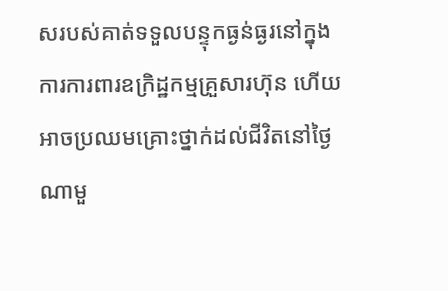សរបស់គាត់ទទួលបន្ទុកធ្ងន់ធ្ងរនៅក្នុងការការពារឧក្រិដ្ឋកម្មគ្រួសារហ៊ុន ហើយអាចប្រឈមគ្រោះថ្នាក់ដល់ជីវិតនៅថ្ងៃណាមួ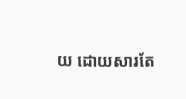យ ដោយសារតែ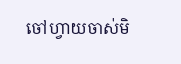ចៅហ្វាយចាស់មិ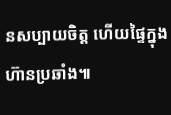នសប្បាយចិត្ត ហើយផ្ទៃក្នុងហ៊ានប្រឆាំង៕